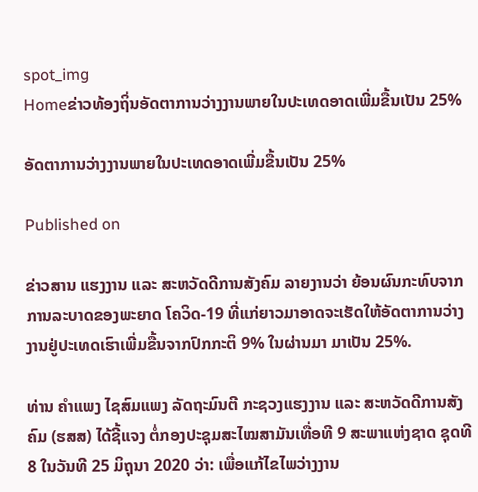spot_img
Homeຂ່າວທ້ອງຖິ່ນອັດຕາການວ່າງງານພາຍໃນປະເທດອາດເພີ່ມຂື້ນເປັນ 25%

ອັດຕາການວ່າງງານພາຍໃນປະເທດອາດເພີ່ມຂື້ນເປັນ 25%

Published on

ຂ່າວສານ ແຮງງານ ແລະ ສະຫວັດດີການສັງຄົມ ລາຍງານວ່າ ຍ້ອນຜົນກະທົບຈາກການລະບາດຂອງພະຍາດ ໂຄວິດ-19 ທີ່ແກ່ຍາວມາອາດຈະເຮັດໃຫ້ອັດຕາການວ່າງງານຢູ່ປະເທດເຮົາເພີ່ມຂື້ນຈາກປົກກະຕິ 9% ໃນຜ່ານມາ ມາເປັນ 25%.

ທ່ານ ຄໍາແພງ ໄຊສົມແພງ ລັດຖະມົນຕີ ກະຊວງແຮງງານ ແລະ ສະຫວັດດີການສັງຄົມ (ຮສສ) ໄດ້ຊີ້ແຈງ ຕໍ່ກອງປະຊຸມສະໄໝສາມັນເທື່ອທີ 9 ສະພາແຫ່ງຊາດ ຊຸດທີ 8 ໃນວັນທີ 25 ມິຖຸນາ 2020 ວ່າ: ເພື່ອແກ້ໄຂໄພວ່າງງານ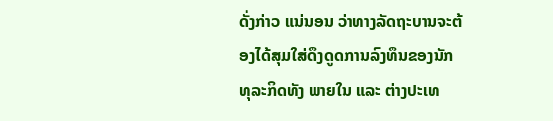ດັ່ງກ່າວ ແນ່ນອນ ວ່າທາງລັດຖະບານຈະຕ້ອງໄດ້ສຸມໃສ່ດຶງດູດການລົງທຶນຂອງນັກທຸລະກິດທັງ ພາຍໃນ ແລະ ຕ່າງປະເທ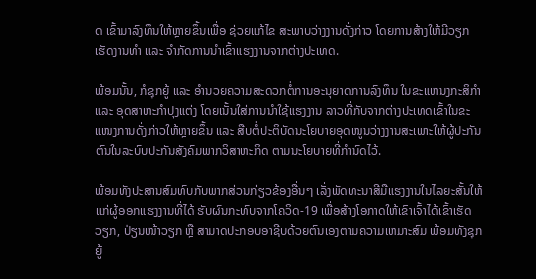ດ ເຂົ້າມາລົງທຶນໃຫ້ຫຼາຍຂຶ້ນເພື່ອ ຊ່ວຍແກ້ໄຂ ສະພາບວ່າງງານດັ່ງກ່າວ ໂດຍການສ້າງໃຫ້ມີວຽກເຮັດງານທຳ ແລະ ຈຳກັດການນຳເຂົ້າແຮງງານຈາກຕ່າງປະເທດ.

ພ້ອມນັ້ນ, ກໍຊຸກຍູ້ ແລະ ອຳນວຍຄວາມສະດວກຕໍ່ການອະນຸຍາດການລົງທຶນ ໃນຂະແຫນງກະສິກຳ ແລະ ອຸດສາຫະກຳປຸງແຕ່ງ ໂດຍເນັ້ນໃສ່ການນຳໃຊ້ແຮງງານ ລາວທີ່ກັບຈາກຕ່າງປະເທດເຂົ້າໃນຂະແໜງການດັ່ງກ່າວໃຫ້ຫຼາຍຂຶ້ນ ແລະ ສືບຕໍ່ປະຕິບັດນະໂຍບາຍອຸດໜູນວ່າງງານສະເພາະໃຫ້ຜູ້ປະກັນຕົນໃນລະບົບປະກັນສັງຄົມພາກວິສາຫະກິດ ຕາມນະໂຍບາຍທີ່ກຳນົດໄວ້.

ພ້ອມທັງປະສານສົມທົບກັບພາກສ່ວນກ່ຽວຂ້ອງອື່ນໆ ເລັ່ງພັດທະນາສີມືແຮງງານໃນໄລຍະສັ້ນໃຫ້ແກ່ຜູ້ອອກແຮງງານທີ່ໄດ້ ຮັບຜົນກະທົບຈາກໂຄວິດ-19 ເພື່ອສ້າງໂອກາດໃຫ້ເຂົາເຈົ້າໄດ້ເຂົ້າເຮັດວຽກ, ປ່ຽນໜ້າວຽກ ຫຼື ສາມາດປະກອບອາຊີບດ້ວຍຕົນເອງຕາມຄວາມເຫມາະສົມ ພ້ອມທັງຊຸກຍູ້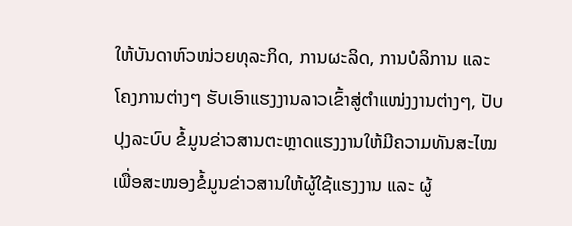ໃຫ້ບັນດາຫົວໜ່ວຍທຸລະກິດ, ການຜະລິດ, ການບໍລິການ ແລະ ໂຄງການຕ່າງໆ ຮັບເອົາແຮງງານລາວເຂົ້າສູ່ຕຳແໜ່ງງານຕ່າງໆ, ປັບປຸງລະບົບ ຂໍ້ມູນຂ່າວສານຕະຫຼາດແຮງງານໃຫ້ມີຄວາມທັນສະໄໝ ເພື່ອສະໜອງຂໍ້ມູນຂ່າວສານໃຫ້ຜູ້ໃຊ້ແຮງງານ ແລະ ຜູ້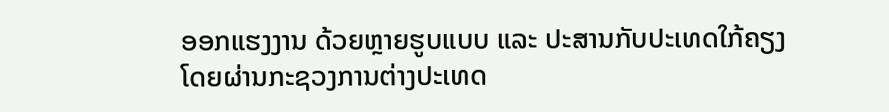ອອກແຮງງານ ດ້ວຍຫຼາຍຮູບແບບ ແລະ ປະສານກັບປະເທດໃກ້ຄຽງ ໂດຍຜ່ານກະຊວງການຕ່າງປະເທດ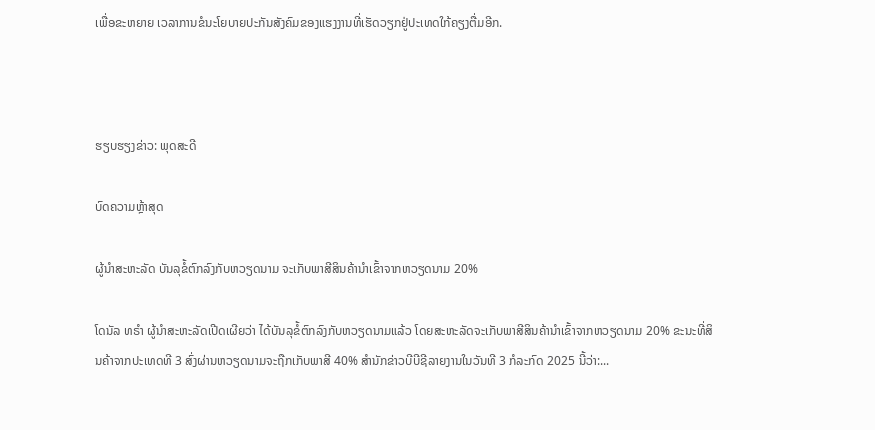ເພື່ອຂະຫຍາຍ ເວລາການຂໍນະໂຍບາຍປະກັນສັງຄົມຂອງແຮງງານທີ່ເຮັດວຽກຢູ່ປະເທດໃກ້ຄຽງຕື່ມອີກ.



ຮຽບຮຽງຂ່າວ: ພຸດສະດີ

ບົດຄວາມຫຼ້າສຸດ

ຜູ້ນຳສະຫະລັດ ບັນລຸຂໍ້ຕົກລົງກັບຫວຽດນາມ ຈະເກັບພາສີສິນຄ້ານຳເຂົ້າຈາກຫວຽດນາມ 20%

ໂດນັລ ທຣຳ ຜູ້ນຳສະຫະລັດເປີດເຜີຍວ່າ ໄດ້ບັນລຸຂໍ້ຕົກລົງກັບຫວຽດນາມແລ້ວ ໂດຍສະຫະລັດຈະເກັບພາສີສິນຄ້ານຳເຂົ້າຈາກຫວຽດນາມ 20% ຂະນະທີ່ສິນຄ້າຈາກປະເທດທີ 3 ສົ່ງຜ່ານຫວຽດນາມຈະຖືກເກັບພາສີ 40% ສຳນັກຂ່າວບີບີຊີລາຍງານໃນວັນທີ 3 ກໍລະກົດ 2025 ນີ້ວ່າ:...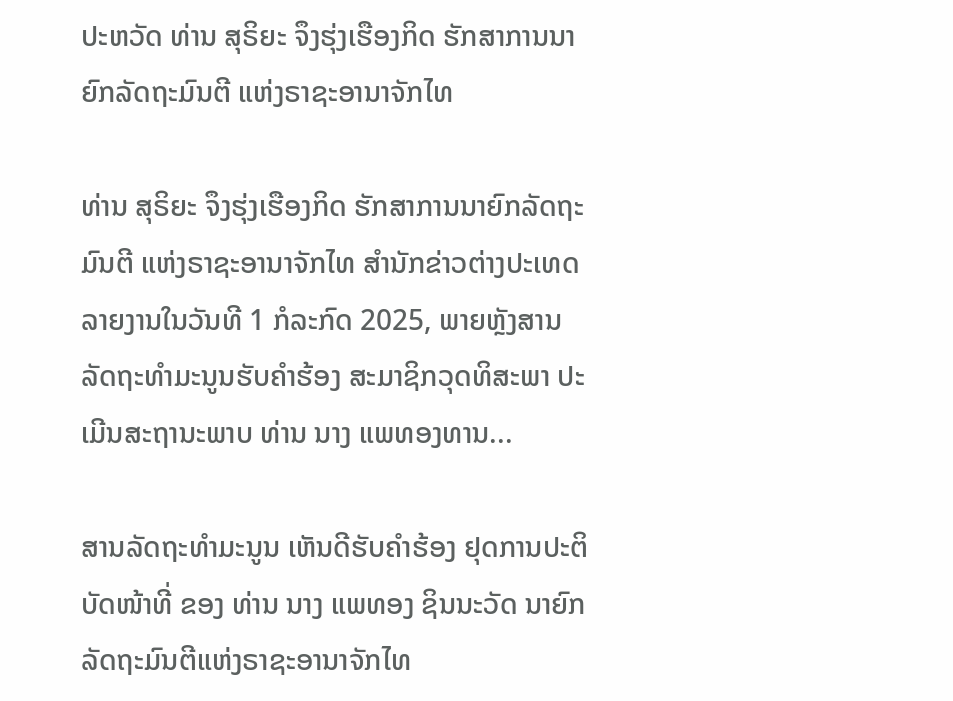ປະຫວັດ ທ່ານ ສຸຣິຍະ ຈຶງຮຸ່ງເຮືອງກິດ ຮັກສາການນາຍົກລັດຖະມົນຕີ ແຫ່ງຣາຊະອານາຈັກໄທ

ທ່ານ ສຸຣິຍະ ຈຶງຮຸ່ງເຮືອງກິດ ຮັກສາການນາຍົກລັດຖະມົນຕີ ແຫ່ງຣາຊະອານາຈັກໄທ ສຳນັກຂ່າວຕ່າງປະເທດລາຍງານໃນວັນທີ 1 ກໍລະກົດ 2025, ພາຍຫຼັງສານລັດຖະທຳມະນູນຮັບຄຳຮ້ອງ ສະມາຊິກວຸດທິສະພາ ປະເມີນສະຖານະພາບ ທ່ານ ນາງ ແພທອງທານ...

ສານລັດຖະທຳມະນູນ ເຫັນດີຮັບຄຳຮ້ອງ ຢຸດການປະຕິບັດໜ້າທີ່ ຂອງ ທ່ານ ນາງ ແພທອງ ຊິນນະວັດ ນາຍົກລັດຖະມົນຕີແຫ່ງຣາຊະອານາຈັກໄທ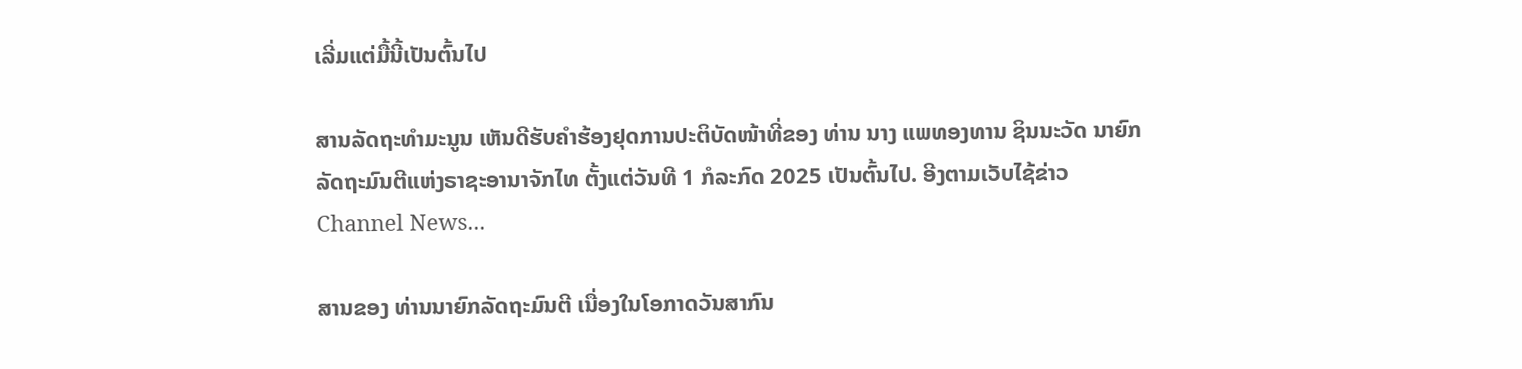ເລີ່ມແຕ່ມື້ນີ້ເປັນຕົ້ນໄປ

ສານລັດຖະທຳມະນູນ ເຫັນດີຮັບຄຳຮ້ອງຢຸດການປະຕິບັດໜ້າທີ່ຂອງ ທ່ານ ນາງ ແພທອງທານ ຊິນນະວັດ ນາຍົກລັດຖະມົນຕີແຫ່ງຣາຊະອານາຈັກໄທ ຕັ້ງແຕ່ວັນທີ 1 ກໍລະກົດ 2025 ເປັນຕົ້ນໄປ. ອີງຕາມເວັບໄຊ້ຂ່າວ Channel News...

ສານຂອງ ທ່ານນາຍົກລັດຖະມົນຕີ ເນື່ອງໃນໂອກາດວັນສາກົນ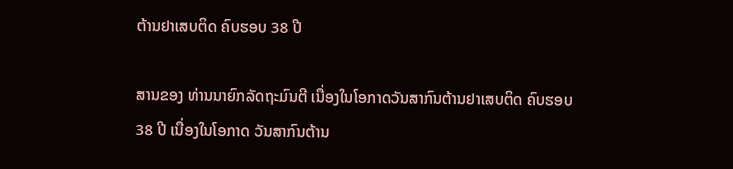ຕ້ານຢາເສບຕິດ ຄົບຮອບ 38 ປີ

ສານຂອງ ທ່ານນາຍົກລັດຖະມົນຕີ ເນື່ອງໃນໂອກາດວັນສາກົນຕ້ານຢາເສບຕິດ ຄົບຮອບ 38 ປີ ເນື່ອງໃນໂອກາດ ວັນສາກົນຕ້ານ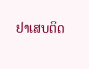ຢາເສບຕິດ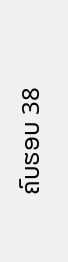ຄົບຮອບ 38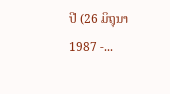ປີ (26 ມິຖຸນາ 1987 -...